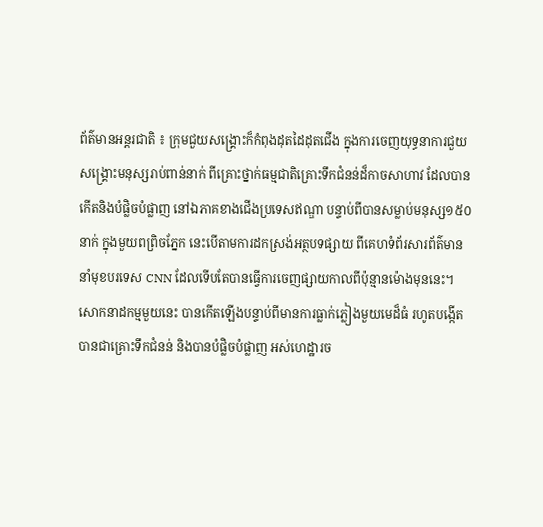ព័ត៌មានអន្តរជាតិ ៖ ក្រុមជួយសង្គ្រោះក៏កំពុងដុតដៃដុតជើង ក្នុងការចេញយុទ្ធនាការជួយ
សង្រ្គោះមនុស្សរាប់ពាន់នាក់ ពីគ្រោះថ្នាក់ធម្មជាតិគ្រោះទឹកជំនន់ដ៏កាចសាហាវ ដែលបាន
កើតនិងបំផ្លិចបំផ្លាញ នៅឯភាគខាងជើងប្រទេសឥណ្ឌា បន្ទាប់ពីបានសម្លាប់មនុស្ស១៥០
នាក់ ក្នុងមួយពព្រិចភ្នែក នេះបើតាមការដកស្រង់អត្ថបទផ្សាយ ពីគេហទំព័រសារព័ត៌មាន
នាំមុខបរទេស CNN ដែលទើបតែបានធ្វើការចេញផ្សាយកាលពីប៉ុន្មានម៉ោងមុននេះ។
សោកនាដកម្មមួយនេះ បានកើតឡើងបន្ទាប់ពីមានការធ្លាក់ភ្លៀងមួយមេដ៏ធំ រហូតបង្កើត
បានជាគ្រោះទឹកជំនន់ និងបានបំផ្លិចបំផ្លាញ អស់ហេដ្ឋារច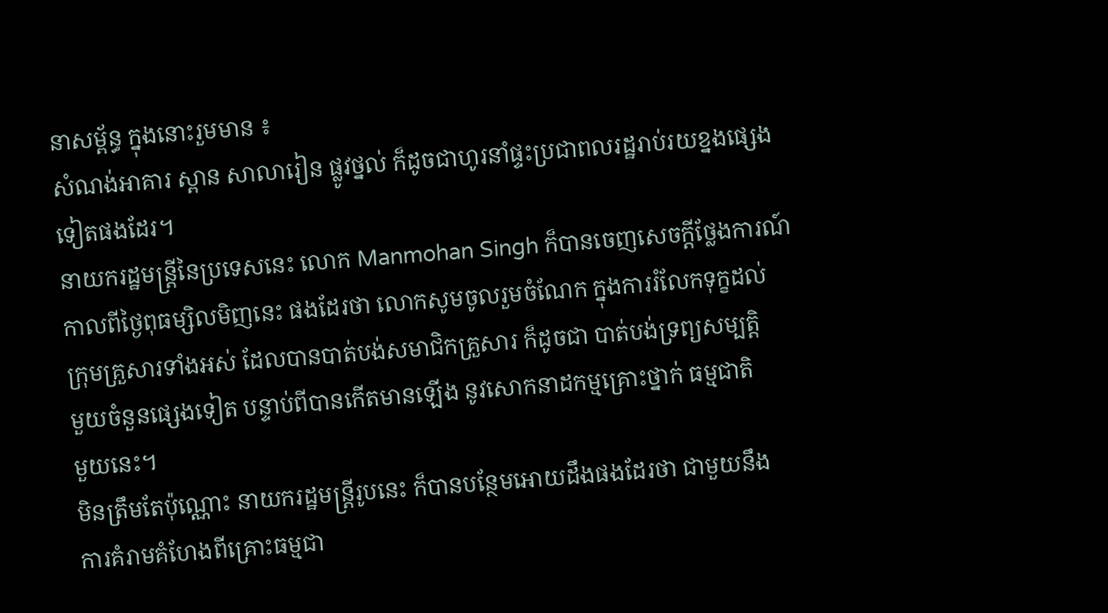នាសម្ព័ន្ធ ក្នុងនោះរួមមាន ៖
សំណង់អាគារ ស្ពាន សាលារៀន ផ្លូវថ្នល់ ក៏ដូចជាហូរនាំផ្ទះប្រជាពលរដ្ឋរាប់រយខ្នងផ្សេង
ទៀតផងដែរ។
នាយករដ្ឋមន្រ្តីនៃប្រទេសនេះ លោក Manmohan Singh ក៏បានចេញសេចក្តីថ្លែងការណ៍
កាលពីថ្ងៃពុធម្សិលមិញនេះ ផងដែរថា លោកសូមចូលរួមចំណែក ក្នុងការរំលែកទុក្ខដល់
ក្រុមគ្រួសារទាំងអស់ ដែលបានបាត់បង់សមាជិកគ្រួសារ ក៏ដូចជា បាត់បង់ទ្រព្យសម្បត្តិ
មួយចំនួនផ្សេងទៀត បន្ទាប់ពីបានកើតមានឡើង នូវសោកនាដកម្មគ្រោះថ្នាក់ ធម្មជាតិ
មួយនេះ។
មិនត្រឹមតែប៉ុណ្ណោះ នាយករដ្ឋមន្រ្តីរូបនេះ ក៏បានបន្ថែមអោយដឹងផងដែរថា ជាមួយនឹង
ការគំរាមគំហែងពីគ្រោះធម្មជា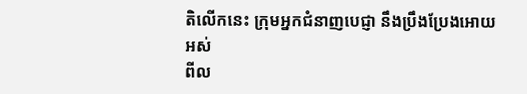តិលើកនេះ ក្រុមអ្នកជំនាញបេជ្ញា នឹងប្រឹងប្រែងអោយអស់
ពីល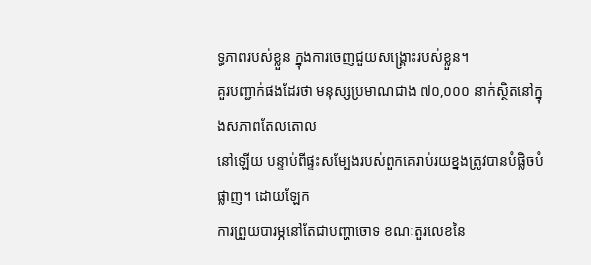ទ្ធភាពរបស់ខ្លួន ក្នុងការចេញជួយសង្រ្គោះរបស់ខ្លួន។
គួរបញ្ជាក់ផងដែរថា មនុស្សប្រមាណជាង ៧០,០០០ នាក់ស្ថិតនៅក្នុងសភាពតែលតោល
នៅឡើយ បន្ទាប់ពីផ្ទះសម្បែងរបស់ពួកគេរាប់រយខ្នងត្រូវបានបំផ្លិចបំផ្លាញ។ ដោយឡែក
ការព្រួយបារម្ភនៅតែជាបញ្ហាចោទ ខណៈតួរលេខនៃ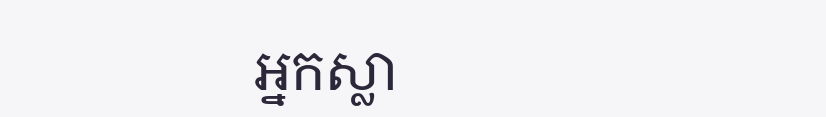អ្នកស្លា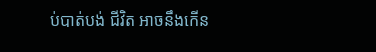ប់បាត់បង់ ជីវិត អាចនឹងកើន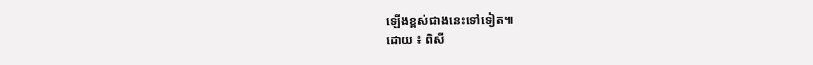ឡើងខ្ពស់ជាងនេះទៅទៀត៕
ដោយ ៖ ពិសី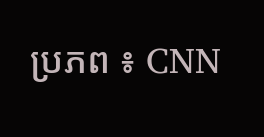ប្រភព ៖ CNN